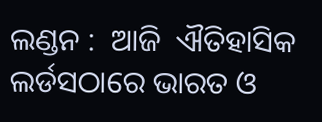ଲଣ୍ଡନ :  ଆଜି  ଐତିହାସିକ ଲର୍ଡସଠାରେ ଭାରତ ଓ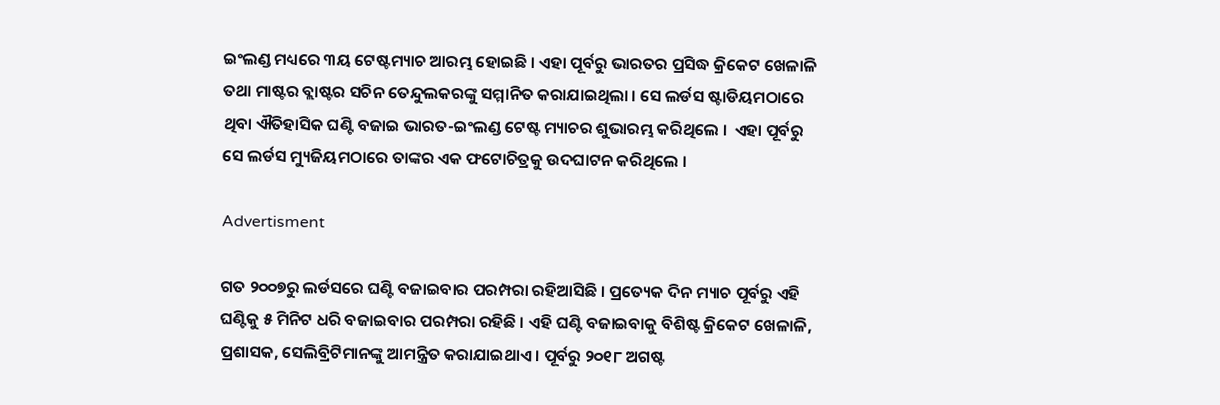ଇଂଲଣ୍ଡ ମଧ୍ୟରେ ୩ୟ ଟେଷ୍ଟମ୍ୟାଚ ଆରମ୍ଭ ହୋଇଛି । ଏହା ପୂର୍ବରୁ ଭାରତର ପ୍ରସିଦ୍ଧ କ୍ରିକେଟ ଖେଳାଳି ତଥା ମାଷ୍ଟର ବ୍ଲାଷ୍ଟର ସଚିନ ତେନ୍ଦୁଲକରଙ୍କୁ ସମ୍ମାନିତ କରାଯାଇଥିଲା । ସେ ଲର୍ଡସ ଷ୍ଟାଡିୟମଠାରେ ଥିବା ଐତିହାସିକ ଘଣ୍ଟି ବଜାଇ ଭାରତ-ଇଂଲଣ୍ଡ ଟେଷ୍ଟ ମ୍ୟାଚର ଶୁଭାରମ୍ଭ କରିଥିଲେ ।  ଏହା ପୂର୍ବରୁ ସେ ଲର୍ଡସ ମ୍ୟୁଜିୟମଠାରେ ତାଙ୍କର ଏକ ଫଟୋଚିତ୍ରକୁ ଉଦଘାଟନ କରିଥିଲେ ।

Advertisment

ଗତ ୨୦୦୭ରୁ ଲର୍ଡସରେ ଘଣ୍ଟି ବଜାଇବାର ପରମ୍ପରା ରହିଆସିଛି । ପ୍ରତ୍ୟେକ ଦିନ ମ୍ୟାଚ ପୂର୍ବରୁ ଏହି ଘଣ୍ଟିକୁ ୫ ମିନିଟ ଧରି ବଜାଇବାର ପରମ୍ପରା ରହିଛି । ଏହି ଘଣ୍ଟି ବଜାଇବାକୁ ବିଶିଷ୍ଟ କ୍ରିକେଟ ଖେଳାଳି, ପ୍ରଶାସକ, ସେଲିବ୍ରିଟିମାନଙ୍କୁ ଆମନ୍ତ୍ରିତ କରାଯାଇଥାଏ । ପୂର୍ବରୁ ୨୦୧୮ ଅଗଷ୍ଟ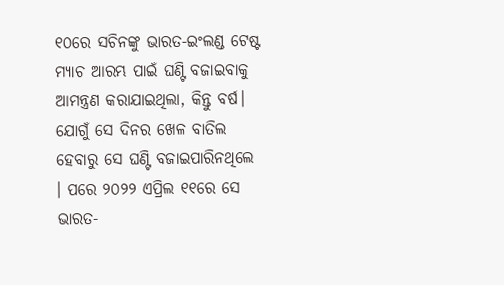୧୦ରେ ସଚିନଙ୍କୁ ଭାରତ-ଇଂଲଣ୍ଡ ଟେଷ୍ଟ ମ୍ୟାଚ ଆରମ୍ଭ ପାଇଁ ଘଣ୍ଟି ବଜାଇବାକୁ ଆମନ୍ତ୍ରଣ କରାଯାଇଥିଲା, କିନ୍ତୁ ବର୍ଷ। ଯୋଗୁଁ ସେ ଦିନର ଖେଳ ବାତିଲ ହେବାରୁ ସେ ଘଣ୍ଟି ବଜାଇପାରିନଥିଲେ । ପରେ ୨୦୨୨ ଏପ୍ରିଲ ୧୧ରେ ସେ ଭାରତ-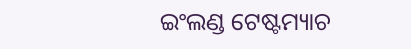ଇଂଲଣ୍ଡ ଟେଷ୍ଟମ୍ୟାଚ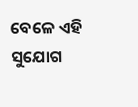ବେଳେ ଏହି ସୁଯୋଗ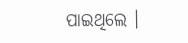ପାଇଥିଲେ ।